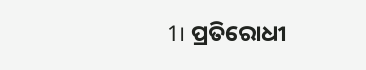1। ପ୍ରତିରୋଧୀ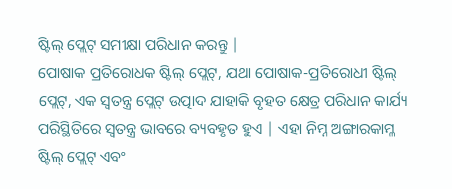ଷ୍ଟିଲ୍ ପ୍ଲେଟ୍ ସମୀକ୍ଷା ପରିଧାନ କରନ୍ତୁ |
ପୋଷାକ ପ୍ରତିରୋଧକ ଷ୍ଟିଲ୍ ପ୍ଲେଟ୍, ଯଥା ପୋଷାକ-ପ୍ରତିରୋଧୀ ଷ୍ଟିଲ୍ ପ୍ଲେଟ୍, ଏକ ସ୍ୱତନ୍ତ୍ର ପ୍ଲେଟ୍ ଉତ୍ପାଦ ଯାହାକି ବୃହତ କ୍ଷେତ୍ର ପରିଧାନ କାର୍ଯ୍ୟ ପରିସ୍ଥିତିରେ ସ୍ୱତନ୍ତ୍ର ଭାବରେ ବ୍ୟବହୃତ ହୁଏ | ଏହା ନିମ୍ନ ଅଙ୍ଗାରକାମ୍ଳ ଷ୍ଟିଲ୍ ପ୍ଲେଟ୍ ଏବଂ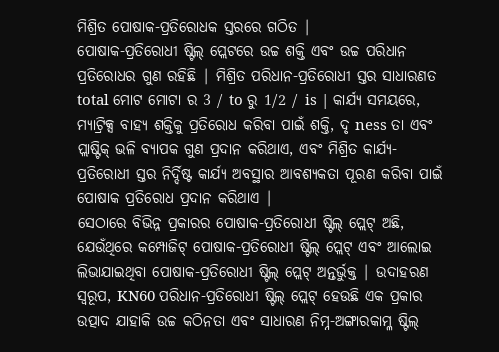ମିଶ୍ରିତ ପୋଷାକ-ପ୍ରତିରୋଧକ ସ୍ତରରେ ଗଠିତ |
ପୋଷାକ-ପ୍ରତିରୋଧୀ ଷ୍ଟିଲ୍ ପ୍ଲେଟରେ ଉଚ୍ଚ ଶକ୍ତି ଏବଂ ଉଚ୍ଚ ପରିଧାନ ପ୍ରତିରୋଧର ଗୁଣ ରହିଛି | ମିଶ୍ରିତ ପରିଧାନ-ପ୍ରତିରୋଧୀ ସ୍ତର ସାଧାରଣତ total ମୋଟ ମୋଟା ର 3 / to ରୁ 1/2 / is | କାର୍ଯ୍ୟ ସମୟରେ, ମ୍ୟାଟ୍ରିକ୍ସ ବାହ୍ୟ ଶକ୍ତିକୁ ପ୍ରତିରୋଧ କରିବା ପାଇଁ ଶକ୍ତି, ଦୃ ness ତା ଏବଂ ପ୍ଲାଷ୍ଟିକ୍ ଭଳି ବ୍ୟାପକ ଗୁଣ ପ୍ରଦାନ କରିଥାଏ, ଏବଂ ମିଶ୍ରିତ କାର୍ଯ୍ୟ-ପ୍ରତିରୋଧୀ ସ୍ତର ନିର୍ଦ୍ଦିଷ୍ଟ କାର୍ଯ୍ୟ ଅବସ୍ଥାର ଆବଶ୍ୟକତା ପୂରଣ କରିବା ପାଇଁ ପୋଷାକ ପ୍ରତିରୋଧ ପ୍ରଦାନ କରିଥାଏ |
ସେଠାରେ ବିଭିନ୍ନ ପ୍ରକାରର ପୋଷାକ-ପ୍ରତିରୋଧୀ ଷ୍ଟିଲ୍ ପ୍ଲେଟ୍ ଅଛି, ଯେଉଁଥିରେ କମ୍ପୋଜିଟ୍ ପୋଷାକ-ପ୍ରତିରୋଧୀ ଷ୍ଟିଲ୍ ପ୍ଲେଟ୍ ଏବଂ ଆଲୋଇ ଲିଭାଯାଇଥିବା ପୋଷାକ-ପ୍ରତିରୋଧୀ ଷ୍ଟିଲ୍ ପ୍ଲେଟ୍ ଅନ୍ତର୍ଭୁକ୍ତ | ଉଦାହରଣ ସ୍ୱରୂପ, KN60 ପରିଧାନ-ପ୍ରତିରୋଧୀ ଷ୍ଟିଲ୍ ପ୍ଲେଟ୍ ହେଉଛି ଏକ ପ୍ରକାର ଉତ୍ପାଦ ଯାହାକି ଉଚ୍ଚ କଠିନତା ଏବଂ ସାଧାରଣ ନିମ୍ନ-ଅଙ୍ଗାରକାମ୍ଳ ଷ୍ଟିଲ୍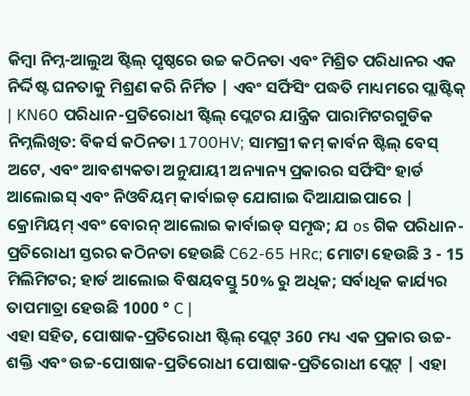କିମ୍ବା ନିମ୍ନ-ଆଲୁଅ ଷ୍ଟିଲ୍ ପୃଷ୍ଠରେ ଉଚ୍ଚ କଠିନତା ଏବଂ ମିଶ୍ରିତ ପରିଧାନର ଏକ ନିର୍ଦ୍ଦିଷ୍ଟ ଘନତାକୁ ମିଶ୍ରଣ କରି ନିର୍ମିତ | ଏବଂ ସର୍ଫିସିଂ ପଦ୍ଧତି ମାଧ୍ୟମରେ ପ୍ଲାଷ୍ଟିକ୍ | KN60 ପରିଧାନ-ପ୍ରତିରୋଧୀ ଷ୍ଟିଲ୍ ପ୍ଲେଟର ଯାନ୍ତ୍ରିକ ପାରାମିଟରଗୁଡିକ ନିମ୍ନଲିଖିତ: ବିକର୍ସ କଠିନତା 1700HV; ସାମଗ୍ରୀ କମ୍ କାର୍ବନ ଷ୍ଟିଲ୍ ବେସ୍ ଅଟେ, ଏବଂ ଆବଶ୍ୟକତା ଅନୁଯାୟୀ ଅନ୍ୟାନ୍ୟ ପ୍ରକାରର ସର୍ଫିସିଂ ହାର୍ଡ ଆଲୋଇସ୍ ଏବଂ ନିଓବିୟମ୍ କାର୍ବାଇଡ୍ ଯୋଗାଇ ଦିଆଯାଇପାରେ | କ୍ରୋମିୟମ୍ ଏବଂ ବୋରନ୍ ଆଲୋଇ କାର୍ବାଇଡ୍ ସମୃଦ୍ଧ; ଯ os ଗିକ ପରିଧାନ-ପ୍ରତିରୋଧୀ ସ୍ତରର କଠିନତା ହେଉଛି C62-65 HRc; ମୋଟା ହେଉଛି 3 - 15 ମିଲିମିଟର; ହାର୍ଡ ଆଲୋଇ ବିଷୟବସ୍ତୁ 50% ରୁ ଅଧିକ; ସର୍ବାଧିକ କାର୍ଯ୍ୟର ତାପମାତ୍ରା ହେଉଛି 1000 ° C |
ଏହା ସହିତ, ପୋଷାକ-ପ୍ରତିରୋଧୀ ଷ୍ଟିଲ୍ ପ୍ଲେଟ୍ 360 ମଧ୍ୟ ଏକ ପ୍ରକାର ଉଚ୍ଚ-ଶକ୍ତି ଏବଂ ଉଚ୍ଚ-ପୋଷାକ-ପ୍ରତିରୋଧୀ ପୋଷାକ-ପ୍ରତିରୋଧୀ ପ୍ଲେଟ୍ | ଏହା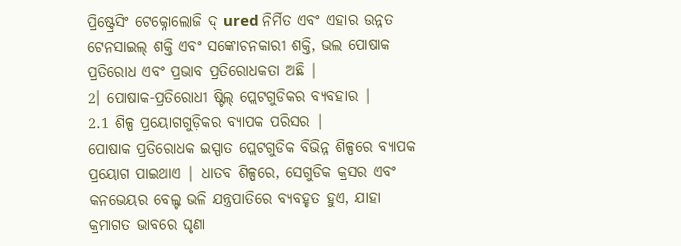ପ୍ରିଷ୍ଟ୍ରେସିଂ ଟେକ୍ନୋଲୋଜି ଦ୍ ured ନିର୍ମିତ ଏବଂ ଏହାର ଉନ୍ନତ ଟେନସାଇଲ୍ ଶକ୍ତି ଏବଂ ସଙ୍କୋଚନକାରୀ ଶକ୍ତି, ଭଲ ପୋଷାକ ପ୍ରତିରୋଧ ଏବଂ ପ୍ରଭାବ ପ୍ରତିରୋଧକତା ଅଛି |
2। ପୋଷାକ-ପ୍ରତିରୋଧୀ ଷ୍ଟିଲ୍ ପ୍ଲେଟଗୁଡିକର ବ୍ୟବହାର |
2.1 ଶିଳ୍ପ ପ୍ରୟୋଗଗୁଡ଼ିକର ବ୍ୟାପକ ପରିସର |
ପୋଷାକ ପ୍ରତିରୋଧକ ଇସ୍ପାତ ପ୍ଲେଟଗୁଡିକ ବିଭିନ୍ନ ଶିଳ୍ପରେ ବ୍ୟାପକ ପ୍ରୟୋଗ ପାଇଥାଏ | ଧାତବ ଶିଳ୍ପରେ, ସେଗୁଡିକ କ୍ରସର ଏବଂ କନଭେୟର ବେଲ୍ଟ ଭଳି ଯନ୍ତ୍ରପାତିରେ ବ୍ୟବହୃତ ହୁଏ, ଯାହା କ୍ରମାଗତ ଭାବରେ ଘୃଣା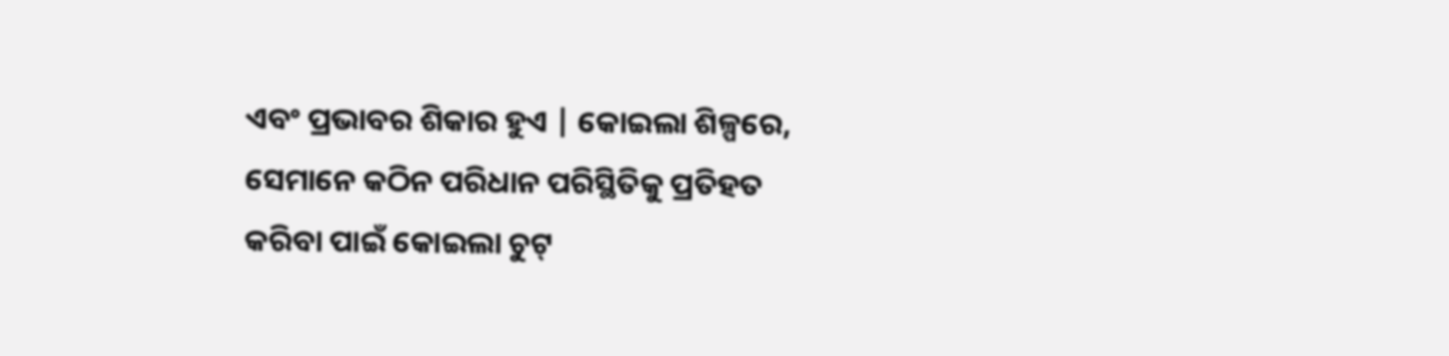ଏବଂ ପ୍ରଭାବର ଶିକାର ହୁଏ | କୋଇଲା ଶିଳ୍ପରେ, ସେମାନେ କଠିନ ପରିଧାନ ପରିସ୍ଥିତିକୁ ପ୍ରତିହତ କରିବା ପାଇଁ କୋଇଲା ଚୁଟ୍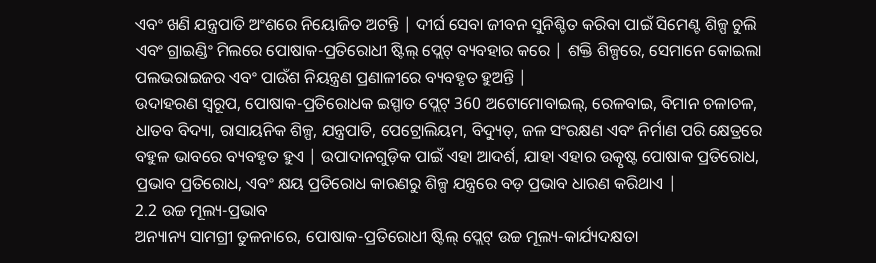ଏବଂ ଖଣି ଯନ୍ତ୍ରପାତି ଅଂଶରେ ନିୟୋଜିତ ଅଟନ୍ତି | ଦୀର୍ଘ ସେବା ଜୀବନ ସୁନିଶ୍ଚିତ କରିବା ପାଇଁ ସିମେଣ୍ଟ ଶିଳ୍ପ ଚୁଲି ଏବଂ ଗ୍ରାଇଣ୍ଡିଂ ମିଲରେ ପୋଷାକ-ପ୍ରତିରୋଧୀ ଷ୍ଟିଲ୍ ପ୍ଲେଟ୍ ବ୍ୟବହାର କରେ | ଶକ୍ତି ଶିଳ୍ପରେ, ସେମାନେ କୋଇଲା ପଲଭରାଇଜର ଏବଂ ପାଉଁଶ ନିୟନ୍ତ୍ରଣ ପ୍ରଣାଳୀରେ ବ୍ୟବହୃତ ହୁଅନ୍ତି |
ଉଦାହରଣ ସ୍ୱରୂପ, ପୋଷାକ-ପ୍ରତିରୋଧକ ଇସ୍ପାତ ପ୍ଲେଟ୍ 360 ଅଟୋମୋବାଇଲ୍, ରେଳବାଇ, ବିମାନ ଚଳାଚଳ, ଧାତବ ବିଦ୍ୟା, ରାସାୟନିକ ଶିଳ୍ପ, ଯନ୍ତ୍ରପାତି, ପେଟ୍ରୋଲିୟମ, ବିଦ୍ୟୁତ୍, ଜଳ ସଂରକ୍ଷଣ ଏବଂ ନିର୍ମାଣ ପରି କ୍ଷେତ୍ରରେ ବହୁଳ ଭାବରେ ବ୍ୟବହୃତ ହୁଏ | ଉପାଦାନଗୁଡ଼ିକ ପାଇଁ ଏହା ଆଦର୍ଶ, ଯାହା ଏହାର ଉତ୍କୃଷ୍ଟ ପୋଷାକ ପ୍ରତିରୋଧ, ପ୍ରଭାବ ପ୍ରତିରୋଧ, ଏବଂ କ୍ଷୟ ପ୍ରତିରୋଧ କାରଣରୁ ଶିଳ୍ପ ଯନ୍ତ୍ରରେ ବଡ଼ ପ୍ରଭାବ ଧାରଣ କରିଥାଏ |
2.2 ଉଚ୍ଚ ମୂଲ୍ୟ-ପ୍ରଭାବ
ଅନ୍ୟାନ୍ୟ ସାମଗ୍ରୀ ତୁଳନାରେ, ପୋଷାକ-ପ୍ରତିରୋଧୀ ଷ୍ଟିଲ୍ ପ୍ଲେଟ୍ ଉଚ୍ଚ ମୂଲ୍ୟ-କାର୍ଯ୍ୟଦକ୍ଷତା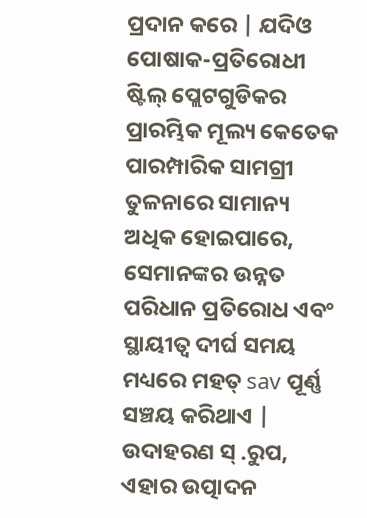ପ୍ରଦାନ କରେ | ଯଦିଓ ପୋଷାକ-ପ୍ରତିରୋଧୀ ଷ୍ଟିଲ୍ ପ୍ଲେଟଗୁଡିକର ପ୍ରାରମ୍ଭିକ ମୂଲ୍ୟ କେତେକ ପାରମ୍ପାରିକ ସାମଗ୍ରୀ ତୁଳନାରେ ସାମାନ୍ୟ ଅଧିକ ହୋଇପାରେ, ସେମାନଙ୍କର ଉନ୍ନତ ପରିଧାନ ପ୍ରତିରୋଧ ଏବଂ ସ୍ଥାୟୀତ୍ୱ ଦୀର୍ଘ ସମୟ ମଧ୍ୟରେ ମହତ୍ sav ପୂର୍ଣ୍ଣ ସଞ୍ଚୟ କରିଥାଏ | ଉଦାହରଣ ସ୍ .ରୁପ, ଏହାର ଉତ୍ପାଦନ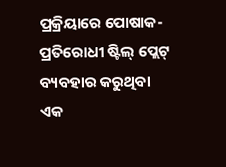ପ୍ରକ୍ରିୟାରେ ପୋଷାକ-ପ୍ରତିରୋଧୀ ଷ୍ଟିଲ୍ ପ୍ଲେଟ୍ ବ୍ୟବହାର କରୁଥିବା ଏକ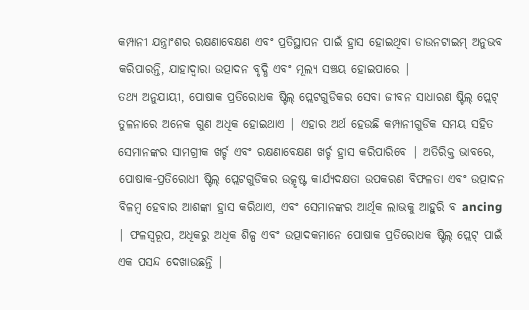କମ୍ପାନୀ ଯନ୍ତ୍ରାଂଶର ରକ୍ଷଣାବେକ୍ଷଣ ଏବଂ ପ୍ରତିସ୍ଥାପନ ପାଇଁ ହ୍ରାସ ହୋଇଥିବା ଡାଉନଟାଇମ୍ ଅନୁଭବ କରିପାରନ୍ତି, ଯାହାଦ୍ୱାରା ଉତ୍ପାଦନ ବୃଦ୍ଧି ଏବଂ ମୂଲ୍ୟ ସଞ୍ଚୟ ହୋଇପାରେ |
ତଥ୍ୟ ଅନୁଯାୟୀ, ପୋଷାକ ପ୍ରତିରୋଧକ ଷ୍ଟିଲ୍ ପ୍ଲେଟଗୁଡିକର ସେବା ଜୀବନ ସାଧାରଣ ଷ୍ଟିଲ୍ ପ୍ଲେଟ୍ ତୁଳନାରେ ଅନେକ ଗୁଣ ଅଧିକ ହୋଇଥାଏ | ଏହାର ଅର୍ଥ ହେଉଛି କମ୍ପାନୀଗୁଡିକ ସମୟ ସହିତ ସେମାନଙ୍କର ସାମଗ୍ରୀକ ଖର୍ଚ୍ଚ ଏବଂ ରକ୍ଷଣାବେକ୍ଷଣ ଖର୍ଚ୍ଚ ହ୍ରାସ କରିପାରିବେ | ଅତିରିକ୍ତ ଭାବରେ, ପୋଷାକ-ପ୍ରତିରୋଧୀ ଷ୍ଟିଲ୍ ପ୍ଲେଟଗୁଡିକର ଉତ୍କୃଷ୍ଟ କାର୍ଯ୍ୟଦକ୍ଷତା ଉପକରଣ ବିଫଳତା ଏବଂ ଉତ୍ପାଦନ ବିଳମ୍ବ ହେବାର ଆଶଙ୍କା ହ୍ରାସ କରିଥାଏ, ଏବଂ ସେମାନଙ୍କର ଆର୍ଥିକ ଲାଭକୁ ଆହୁରି ବ ancing | ଫଳସ୍ୱରୂପ, ଅଧିକରୁ ଅଧିକ ଶିଳ୍ପ ଏବଂ ଉତ୍ପାଦକମାନେ ପୋଷାକ ପ୍ରତିରୋଧକ ଷ୍ଟିଲ୍ ପ୍ଲେଟ୍ ପାଇଁ ଏକ ପସନ୍ଦ ଦେଖାଉଛନ୍ତି |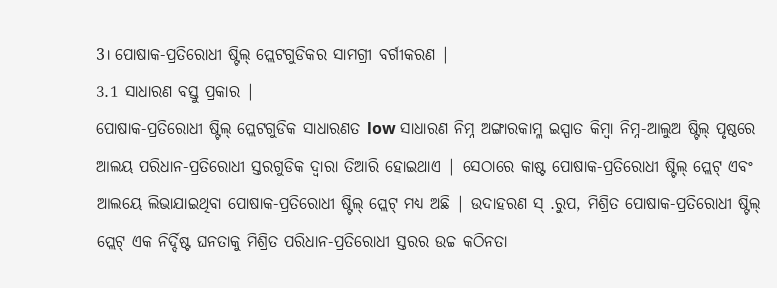3। ପୋଷାକ-ପ୍ରତିରୋଧୀ ଷ୍ଟିଲ୍ ପ୍ଲେଟଗୁଡିକର ସାମଗ୍ରୀ ବର୍ଗୀକରଣ |
3.1 ସାଧାରଣ ବସ୍ତୁ ପ୍ରକାର |
ପୋଷାକ-ପ୍ରତିରୋଧୀ ଷ୍ଟିଲ୍ ପ୍ଲେଟଗୁଡିକ ସାଧାରଣତ low ସାଧାରଣ ନିମ୍ନ ଅଙ୍ଗାରକାମ୍ଳ ଇସ୍ପାତ କିମ୍ବା ନିମ୍ନ-ଆଲୁଅ ଷ୍ଟିଲ୍ ପୃଷ୍ଠରେ ଆଲୟ ପରିଧାନ-ପ୍ରତିରୋଧୀ ସ୍ତରଗୁଡିକ ଦ୍ୱାରା ତିଆରି ହୋଇଥାଏ | ସେଠାରେ କାଷ୍ଟ ପୋଷାକ-ପ୍ରତିରୋଧୀ ଷ୍ଟିଲ୍ ପ୍ଲେଟ୍ ଏବଂ ଆଲୟେ ଲିଭାଯାଇଥିବା ପୋଷାକ-ପ୍ରତିରୋଧୀ ଷ୍ଟିଲ୍ ପ୍ଲେଟ୍ ମଧ୍ୟ ଅଛି | ଉଦାହରଣ ସ୍ .ରୁପ, ମିଶ୍ରିତ ପୋଷାକ-ପ୍ରତିରୋଧୀ ଷ୍ଟିଲ୍ ପ୍ଲେଟ୍ ଏକ ନିର୍ଦ୍ଦିଷ୍ଟ ଘନତାକୁ ମିଶ୍ରିତ ପରିଧାନ-ପ୍ରତିରୋଧୀ ସ୍ତରର ଉଚ୍ଚ କଠିନତା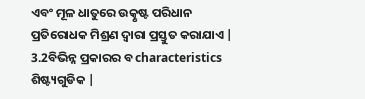ଏବଂ ମୂଳ ଧାତୁରେ ଉତ୍କୃଷ୍ଟ ପରିଧାନ ପ୍ରତିରୋଧକ ମିଶ୍ରଣ ଦ୍ୱାରା ପ୍ରସ୍ତୁତ କରାଯାଏ |
3.2ବିଭିନ୍ନ ପ୍ରକାରର ବ characteristics ଶିଷ୍ଟ୍ୟଗୁଡିକ |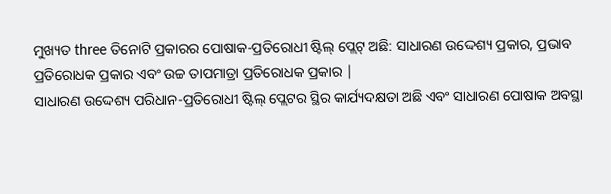ମୁଖ୍ୟତ three ତିନୋଟି ପ୍ରକାରର ପୋଷାକ-ପ୍ରତିରୋଧୀ ଷ୍ଟିଲ୍ ପ୍ଲେଟ୍ ଅଛି: ସାଧାରଣ ଉଦ୍ଦେଶ୍ୟ ପ୍ରକାର, ପ୍ରଭାବ ପ୍ରତିରୋଧକ ପ୍ରକାର ଏବଂ ଉଚ୍ଚ ତାପମାତ୍ରା ପ୍ରତିରୋଧକ ପ୍ରକାର |
ସାଧାରଣ ଉଦ୍ଦେଶ୍ୟ ପରିଧାନ-ପ୍ରତିରୋଧୀ ଷ୍ଟିଲ୍ ପ୍ଲେଟର ସ୍ଥିର କାର୍ଯ୍ୟଦକ୍ଷତା ଅଛି ଏବଂ ସାଧାରଣ ପୋଷାକ ଅବସ୍ଥା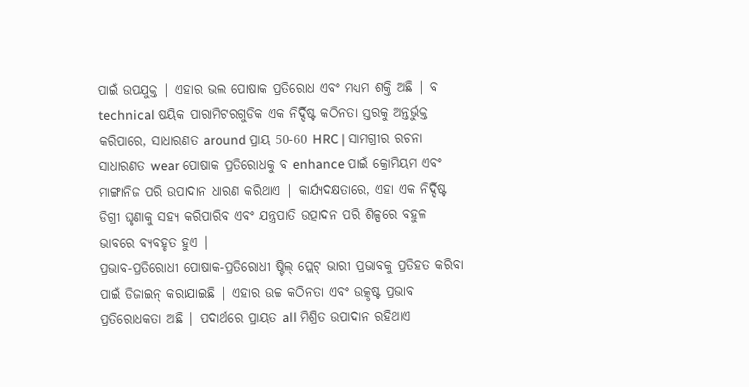ପାଇଁ ଉପଯୁକ୍ତ | ଏହାର ଭଲ ପୋଷାକ ପ୍ରତିରୋଧ ଏବଂ ମଧ୍ୟମ ଶକ୍ତି ଅଛି | ବ technical ଷୟିକ ପାରାମିଟରଗୁଡିକ ଏକ ନିର୍ଦ୍ଦିଷ୍ଟ କଠିନତା ସ୍ତରକୁ ଅନ୍ତର୍ଭୁକ୍ତ କରିପାରେ, ସାଧାରଣତ around ପ୍ରାୟ 50-60 HRC | ସାମଗ୍ରୀର ରଚନା ସାଧାରଣତ wear ପୋଷାକ ପ୍ରତିରୋଧକୁ ବ enhance ପାଇଁ କ୍ରୋମିୟମ ଏବଂ ମାଙ୍ଗାନିଜ ପରି ଉପାଦାନ ଧାରଣ କରିଥାଏ | କାର୍ଯ୍ୟଦକ୍ଷତାରେ, ଏହା ଏକ ନିର୍ଦ୍ଦିଷ୍ଟ ଡିଗ୍ରୀ ଘୃଣାକୁ ସହ୍ୟ କରିପାରିବ ଏବଂ ଯନ୍ତ୍ରପାତି ଉତ୍ପାଦନ ପରି ଶିଳ୍ପରେ ବହୁଳ ଭାବରେ ବ୍ୟବହୃତ ହୁଏ |
ପ୍ରଭାବ-ପ୍ରତିରୋଧୀ ପୋଷାକ-ପ୍ରତିରୋଧୀ ଷ୍ଟିଲ୍ ପ୍ଲେଟ୍ ଭାରୀ ପ୍ରଭାବକୁ ପ୍ରତିହତ କରିବା ପାଇଁ ଡିଜାଇନ୍ କରାଯାଇଛି | ଏହାର ଉଚ୍ଚ କଠିନତା ଏବଂ ଉତ୍କୃଷ୍ଟ ପ୍ରଭାବ ପ୍ରତିରୋଧକତା ଅଛି | ପଦାର୍ଥରେ ପ୍ରାୟତ all ମିଶ୍ରିତ ଉପାଦାନ ରହିଥାଏ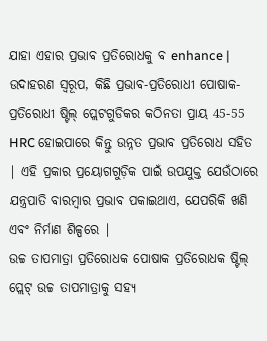ଯାହା ଏହାର ପ୍ରଭାବ ପ୍ରତିରୋଧକୁ ବ enhance | ଉଦାହରଣ ସ୍ୱରୂପ, କିଛି ପ୍ରଭାବ-ପ୍ରତିରୋଧୀ ପୋଷାକ-ପ୍ରତିରୋଧୀ ଷ୍ଟିଲ୍ ପ୍ଲେଟଗୁଡିକର କଠିନତା ପ୍ରାୟ 45-55 HRC ହୋଇପାରେ କିନ୍ତୁ ଉନ୍ନତ ପ୍ରଭାବ ପ୍ରତିରୋଧ ସହିତ | ଏହି ପ୍ରକାର ପ୍ରୟୋଗଗୁଡ଼ିକ ପାଇଁ ଉପଯୁକ୍ତ ଯେଉଁଠାରେ ଯନ୍ତ୍ରପାତି ବାରମ୍ବାର ପ୍ରଭାବ ପକାଇଥାଏ, ଯେପରିକି ଖଣି ଏବଂ ନିର୍ମାଣ ଶିଳ୍ପରେ |
ଉଚ୍ଚ ତାପମାତ୍ରା ପ୍ରତିରୋଧକ ପୋଷାକ ପ୍ରତିରୋଧକ ଷ୍ଟିଲ୍ ପ୍ଲେଟ୍ ଉଚ୍ଚ ତାପମାତ୍ରାକୁ ସହ୍ୟ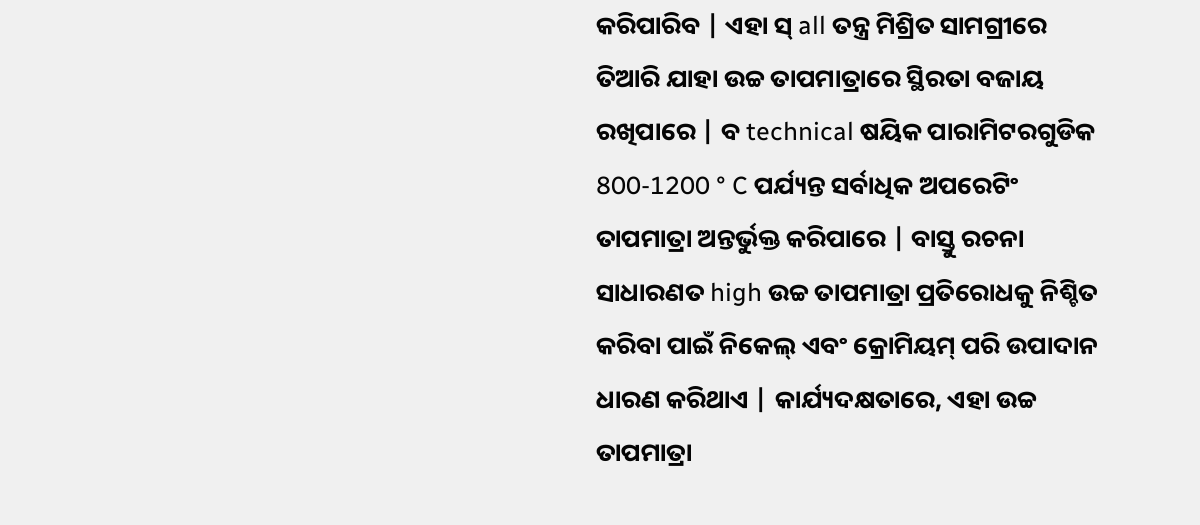କରିପାରିବ | ଏହା ସ୍ all ତନ୍ତ୍ର ମିଶ୍ରିତ ସାମଗ୍ରୀରେ ତିଆରି ଯାହା ଉଚ୍ଚ ତାପମାତ୍ରାରେ ସ୍ଥିରତା ବଜାୟ ରଖିପାରେ | ବ technical ଷୟିକ ପାରାମିଟରଗୁଡିକ 800-1200 ° C ପର୍ଯ୍ୟନ୍ତ ସର୍ବାଧିକ ଅପରେଟିଂ ତାପମାତ୍ରା ଅନ୍ତର୍ଭୁକ୍ତ କରିପାରେ | ବାସ୍ତୁ ରଚନା ସାଧାରଣତ high ଉଚ୍ଚ ତାପମାତ୍ରା ପ୍ରତିରୋଧକୁ ନିଶ୍ଚିତ କରିବା ପାଇଁ ନିକେଲ୍ ଏବଂ କ୍ରୋମିୟମ୍ ପରି ଉପାଦାନ ଧାରଣ କରିଥାଏ | କାର୍ଯ୍ୟଦକ୍ଷତାରେ, ଏହା ଉଚ୍ଚ ତାପମାତ୍ରା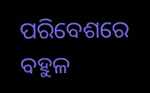ପରିବେଶରେ ବହୁଳ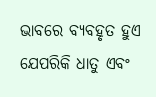ଭାବରେ ବ୍ୟବହୃତ ହୁଏ ଯେପରିକି ଧାତୁ ଏବଂ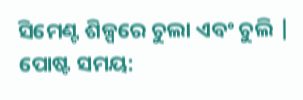ସିମେଣ୍ଟ ଶିଳ୍ପରେ ଚୁଲା ଏବଂ ଚୁଲି |
ପୋଷ୍ଟ ସମୟ: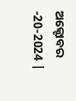ଅକ୍ଟୋବର -20-2024 |